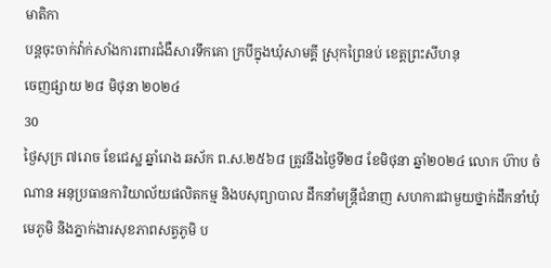មាតិកា
បន្តចុះចាក់វ៉ាក់សាំងការពារជំងឺសារទឹកគោ ក្របីក្នុងឃុំសាមគ្គី ស្រុកព្រៃនប់ ខេត្តព្រះសីហនុ
ចេញផ្សាយ ២៨ មិថុនា ២០២៤
30
ថ្ងៃសុក្រ ៧រោច ខែជេស្ឋ ឆ្នាំរោង ឆស័ក ព.ស.២៥៦៨ ត្រូវនឹងថ្ងៃទី២៨ ខែមិថុនា ឆ្នាំ២០២៤ លោក ហ៊ាប ចំណាន អនុប្រធានការិយាល័យផលិតកម្ម និងបសុព្យាបាល ដឹកនាំមន្រ្តីជំនាញ សហការជាមួយថ្នាក់ដឹកនាំឃុំ មេភូមិ និងភ្នាក់ងារសុខភាពសត្វភូមិ ប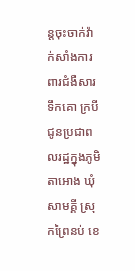ន្តចុះចាក់វ៉ាក់សាំងការពារជំងឺសារទឹកគោ ក្របី ជូនប្រជាពលរដ្ឋក្នុងភូមិតាអោង ឃុំសាមគ្គី ស្រុកព្រៃនប់ ខេ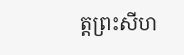ត្តព្រះសីហ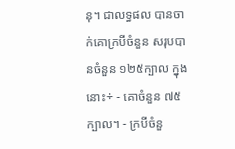នុ។ ជាលទ្ធផល បានចាក់គោក្របីចំនួន សរុបបានចំនួន ១២៥ក្បាល ក្នុងនោះ÷ - គោចំនួន ៧៥ក្បាល។ - ក្របីចំនួ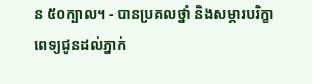ន ៥០ក្បាល។ - បានប្រគលថ្នាំ និងសម្ភារបរិក្ខាពេទ្យជូនដល់ភ្នាក់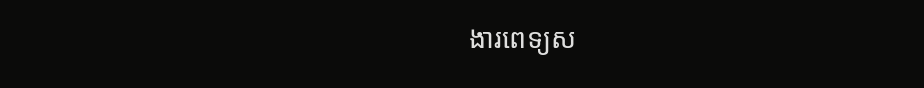ងារពេទ្យស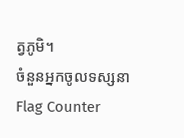ត្វភូមិ។
ចំនួនអ្នកចូលទស្សនា
Flag Counter